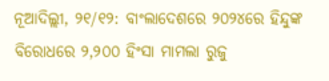ନୂଆଦିଲ୍ଲୀ, ୨୧/୧୨: ବାଂଲାଦେଶରେ ୨୦୨୪ରେ ହିନ୍ଦୁଙ୍କ ବିରୋଧରେ ୨,୨୦୦ ହିଂସା ମାମଲା ରୁଜୁ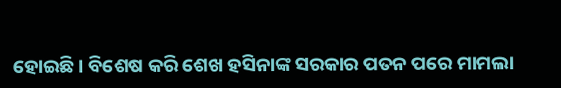ହୋଇଛି । ବିଶେଷ କରି ଶେଖ ହସିନାଙ୍କ ସରକାର ପତନ ପରେ ମାମଲା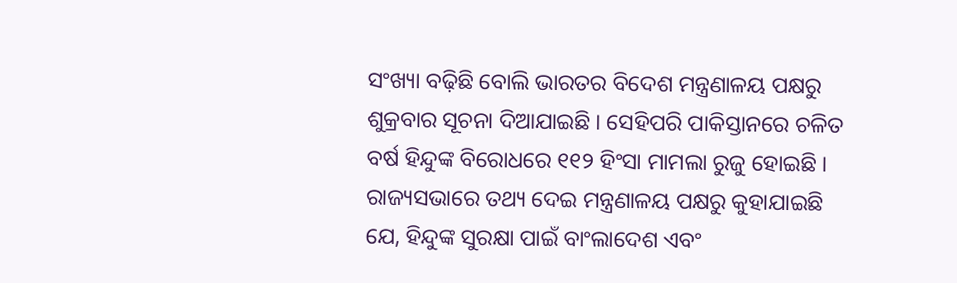ସଂଖ୍ୟା ବଢ଼ିଛି ବୋଲି ଭାରତର ବିଦେଶ ମନ୍ତ୍ରଣାଳୟ ପକ୍ଷରୁ ଶୁକ୍ରବାର ସୂଚନା ଦିଆଯାଇଛି । ସେହିପରି ପାକିସ୍ତାନରେ ଚଳିତ ବର୍ଷ ହିନ୍ଦୁଙ୍କ ବିରୋଧରେ ୧୧୨ ହିଂସା ମାମଲା ରୁଜୁ ହୋଇଛି ।
ରାଜ୍ୟସଭାରେ ତଥ୍ୟ ଦେଇ ମନ୍ତ୍ରଣାଳୟ ପକ୍ଷରୁ କୁହାଯାଇଛି ଯେ, ହିନ୍ଦୁଙ୍କ ସୁରକ୍ଷା ପାଇଁ ବାଂଲାଦେଶ ଏବଂ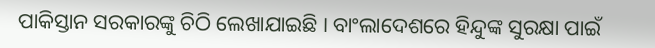ପାକିସ୍ତାନ ସରକାରଙ୍କୁ ଚିଠି ଲେଖାଯାଇଛି । ବାଂଲାଦେଶରେ ହିନ୍ଦୁଙ୍କ ସୁରକ୍ଷା ପାଇଁ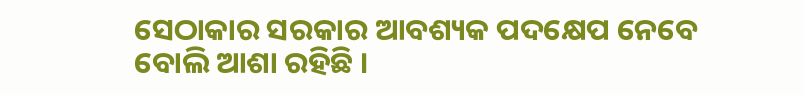ସେଠାକାର ସରକାର ଆବଶ୍ୟକ ପଦକ୍ଷେପ ନେବେ ବୋଲି ଆଶା ରହିଛି ।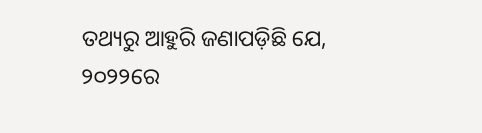ତଥ୍ୟରୁ ଆହୁରି ଜଣାପଡ଼ିଛି ଯେ, ୨୦୨୨ରେ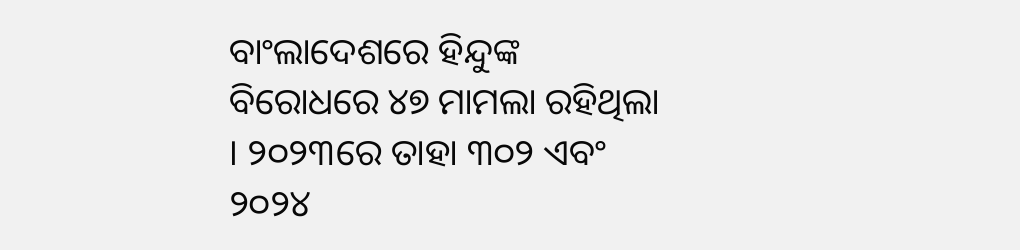ବାଂଲାଦେଶରେ ହିନ୍ଦୁଙ୍କ ବିରୋଧରେ ୪୭ ମାମଲା ରହିଥିଲା । ୨୦୨୩ରେ ତାହା ୩୦୨ ଏବଂ ୨୦୨୪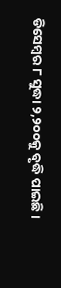ଡିସେମ୍ବର ୮ ସୁଦ୍ଧା ୨,୨୦୦କୁ ବୃଦ୍ଧି ପାଇଛି ।